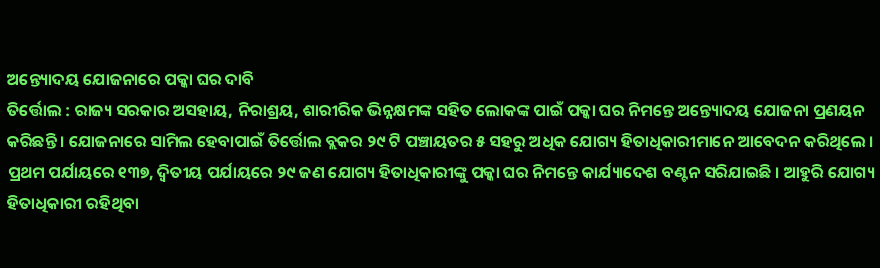ଅନ୍ତ୍ୟୋଦୟ ଯୋଜନାରେ ପକ୍କା ଘର ଦାବି
ତିର୍ତ୍ତୋଲ : ରାଜ୍ୟ ସରକାର ଅସହାୟ, ନିରାଶ୍ରୟ, ଶାରୀରିକ ଭିନ୍ନକ୍ଷମଙ୍କ ସହିତ ଲୋକଙ୍କ ପାଇଁ ପକ୍କା ଘର ନିମନ୍ତେ ଅନ୍ତ୍ୟୋଦୟ ଯୋଜନା ପ୍ରଣୟନ କରିଛନ୍ତି । ଯୋଜନାରେ ସାମିଲ ହେବାପାଇଁ ତିର୍ତ୍ତୋଲ ବ୍ଲକର ୨୯ ଟି ପଞ୍ଚାୟତର ୫ ସହରୁ ଅଧିକ ଯୋଗ୍ୟ ହିତାଧିକାରୀମାନେ ଆବେଦନ କରିଥିଲେ ।
ପ୍ରଥମ ପର୍ଯାୟରେ ୧୩୭, ଦ୍ୱିତୀୟ ପର୍ଯାୟରେ ୨୯ ଜଣ ଯୋଗ୍ୟ ହିତାଧିକାରୀଙ୍କୁ ପକ୍କା ଘର ନିମନ୍ତେ କାର୍ଯ୍ୟାଦେଶ ବଣ୍ଟନ ସରିଯାଇଛି । ଆହୁରି ଯୋଗ୍ୟ ହିତାଧିକାରୀ ରହିଥିବା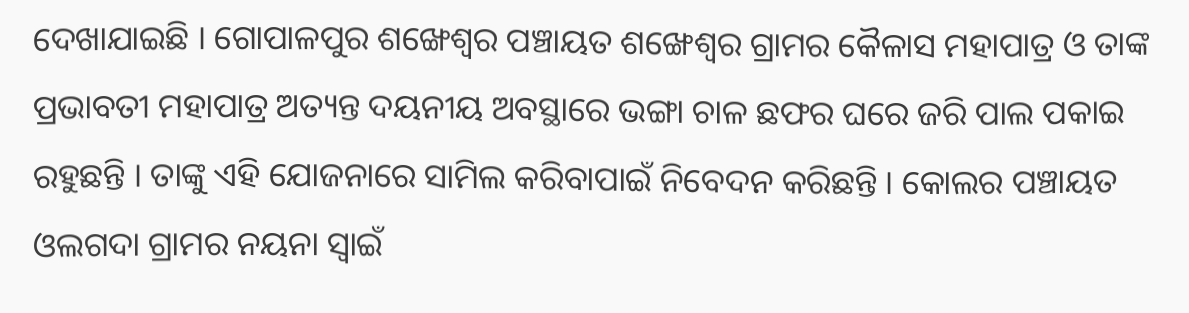ଦେଖାଯାଇଛି । ଗୋପାଳପୁର ଶଙ୍ଖେଶ୍ୱର ପଞ୍ଚାୟତ ଶଙ୍ଖେଶ୍ୱର ଗ୍ରାମର କୈଳାସ ମହାପାତ୍ର ଓ ତାଙ୍କ ପ୍ରଭାବତୀ ମହାପାତ୍ର ଅତ୍ୟନ୍ତ ଦୟନୀୟ ଅବସ୍ଥାରେ ଭଙ୍ଗା ଚାଳ ଛଫର ଘରେ ଜରି ପାଲ ପକାଇ ରହୁଛନ୍ତି । ତାଙ୍କୁ ଏହି ଯୋଜନାରେ ସାମିଲ କରିବାପାଇଁ ନିବେଦନ କରିଛନ୍ତି । କୋଲର ପଞ୍ଚାୟତ ଓଲଗଦା ଗ୍ରାମର ନୟନା ସ୍ୱାଇଁ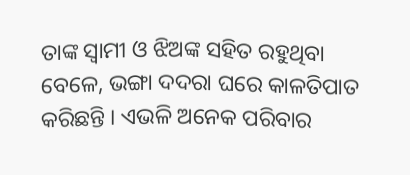ତାଙ୍କ ସ୍ୱାମୀ ଓ ଝିଅଙ୍କ ସହିତ ରହୁଥିବା ବେଳେ, ଭଙ୍ଗା ଦଦରା ଘରେ କାଳତିପାତ କରିଛନ୍ତି । ଏଭଳି ଅନେକ ପରିବାର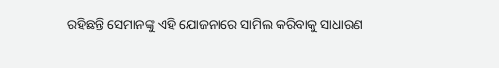ରହିଛନ୍ତି ସେମାନଙ୍କୁ ଏହି ଯୋଜନାରେ ସାମିଲ କରିବାକୁ ସାଧାରଣ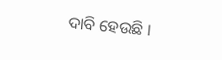ଦାବି ହେଉଛି ।